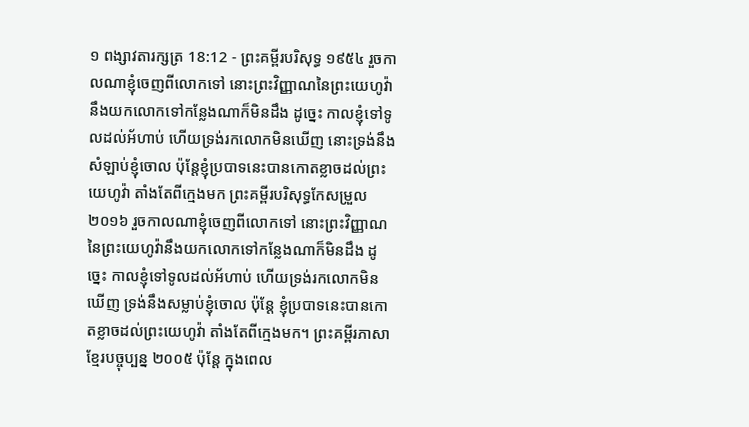១ ពង្សាវតារក្សត្រ 18:12 - ព្រះគម្ពីរបរិសុទ្ធ ១៩៥៤ រួចកាលណាខ្ញុំចេញពីលោកទៅ នោះព្រះវិញ្ញាណនៃព្រះយេហូវ៉ានឹងយកលោកទៅកន្លែងណាក៏មិនដឹង ដូច្នេះ កាលខ្ញុំទៅទូលដល់អ័ហាប់ ហើយទ្រង់រកលោកមិនឃើញ នោះទ្រង់នឹងសំឡាប់ខ្ញុំចោល ប៉ុន្តែខ្ញុំប្របាទនេះបានកោតខ្លាចដល់ព្រះយេហូវ៉ា តាំងតែពីក្មេងមក ព្រះគម្ពីរបរិសុទ្ធកែសម្រួល ២០១៦ រួចកាលណាខ្ញុំចេញពីលោកទៅ នោះព្រះវិញ្ញាណនៃព្រះយេហូវ៉ានឹងយកលោកទៅកន្លែងណាក៏មិនដឹង ដូច្នេះ កាលខ្ញុំទៅទូលដល់អ័ហាប់ ហើយទ្រង់រកលោកមិនឃើញ ទ្រង់នឹងសម្លាប់ខ្ញុំចោល ប៉ុន្តែ ខ្ញុំប្របាទនេះបានកោតខ្លាចដល់ព្រះយេហូវ៉ា តាំងតែពីក្មេងមក។ ព្រះគម្ពីរភាសាខ្មែរបច្ចុប្បន្ន ២០០៥ ប៉ុន្តែ ក្នុងពេល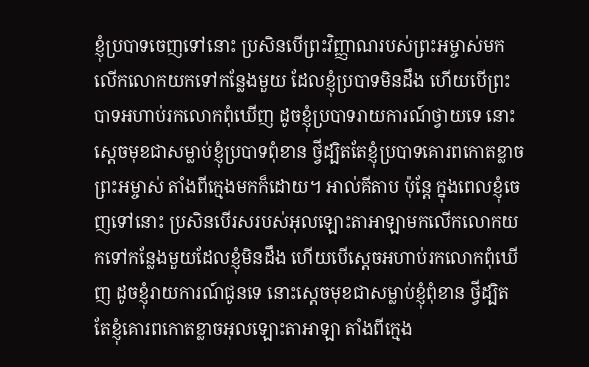ខ្ញុំប្របាទចេញទៅនោះ ប្រសិនបើព្រះវិញ្ញាណរបស់ព្រះអម្ចាស់មកលើកលោកយកទៅកន្លែងមួយ ដែលខ្ញុំប្របាទមិនដឹង ហើយបើព្រះបាទអហាប់រកលោកពុំឃើញ ដូចខ្ញុំប្របាទរាយការណ៍ថ្វាយទេ នោះស្ដេចមុខជាសម្លាប់ខ្ញុំប្របាទពុំខាន ថ្វីដ្បិតតែខ្ញុំប្របាទគោរពកោតខ្លាចព្រះអម្ចាស់ តាំងពីក្មេងមកក៏ដោយ។ អាល់គីតាប ប៉ុន្តែ ក្នុងពេលខ្ញុំចេញទៅនោះ ប្រសិនបើរសរបស់អុលឡោះតាអាឡាមកលើកលោកយកទៅកន្លែងមួយដែលខ្ញុំមិនដឹង ហើយបើស្តេចអហាប់រកលោកពុំឃើញ ដូចខ្ញុំរាយការណ៍ជូនទេ នោះស្តេចមុខជាសម្លាប់ខ្ញុំពុំខាន ថ្វីដ្បិតតែខ្ញុំគោរពកោតខ្លាចអុលឡោះតាអាឡា តាំងពីក្មេង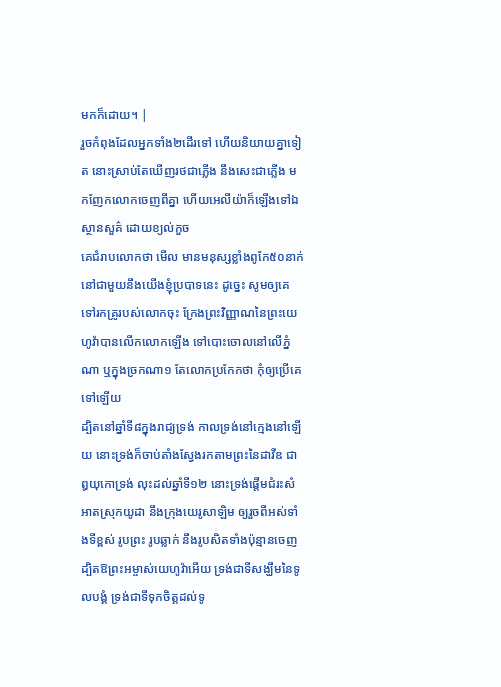មកក៏ដោយ។ |
រួចកំពុងដែលអ្នកទាំង២ដើរទៅ ហើយនិយាយគ្នាទៀត នោះស្រាប់តែឃើញរថជាភ្លើង នឹងសេះជាភ្លើង មកញែកលោកចេញពីគ្នា ហើយអេលីយ៉ាក៏ឡើងទៅឯស្ថានសួគ៌ ដោយខ្យល់កួច
គេជំរាបលោកថា មើល មានមនុស្សខ្លាំងពូកែ៥០នាក់ នៅជាមួយនឹងយើងខ្ញុំប្របាទនេះ ដូច្នេះ សូមឲ្យគេទៅរកគ្រូរបស់លោកចុះ ក្រែងព្រះវិញ្ញាណនៃព្រះយេហូវ៉ាបានលើកលោកឡើង ទៅបោះចោលនៅលើភ្នំណា ឬក្នុងច្រកណា១ តែលោកប្រកែកថា កុំឲ្យប្រើគេទៅឡើយ
ដ្បិតនៅឆ្នាំទី៨ក្នុងរាជ្យទ្រង់ កាលទ្រង់នៅក្មេងនៅឡើយ នោះទ្រង់ក៏ចាប់តាំងស្វែងរកតាមព្រះនៃដាវីឌ ជាឰយុកោទ្រង់ លុះដល់ឆ្នាំទី១២ នោះទ្រង់ផ្តើមជំរះសំអាតស្រុកយូដា នឹងក្រុងយេរូសាឡិម ឲ្យរួចពីអស់ទាំងទីខ្ពស់ រូបព្រះ រូបឆ្លាក់ នឹងរូបសិតទាំងប៉ុន្មានចេញ
ដ្បិតឱព្រះអម្ចាស់យេហូវ៉ាអើយ ទ្រង់ជាទីសង្ឃឹមនៃទូលបង្គំ ទ្រង់ជាទីទុកចិត្តដល់ទូ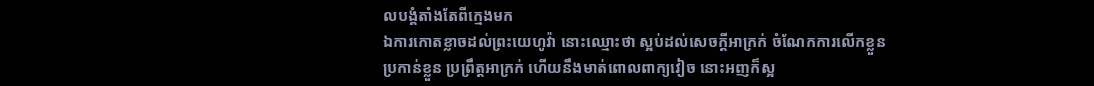លបង្គំតាំងតែពីក្មេងមក
ឯការកោតខ្លាចដល់ព្រះយេហូវ៉ា នោះឈ្មោះថា ស្អប់ដល់សេចក្ដីអាក្រក់ ចំណែកការលើកខ្លួន ប្រកាន់ខ្លួន ប្រព្រឹត្តអាក្រក់ ហើយនឹងមាត់ពោលពាក្យវៀច នោះអញក៏ស្អ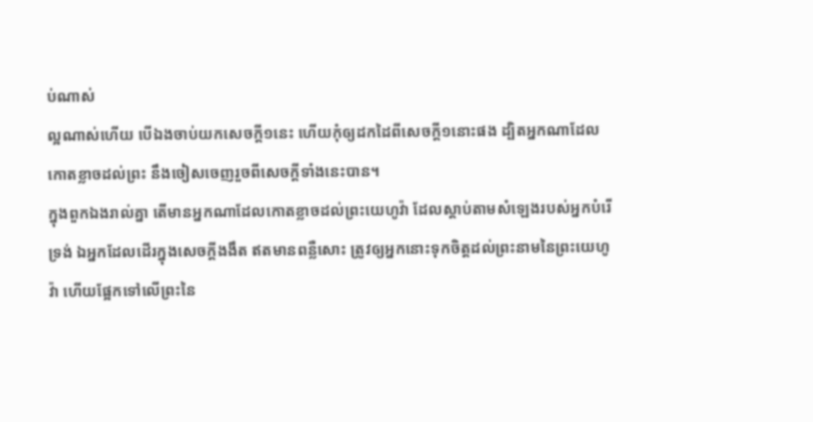ប់ណាស់
ល្អណាស់ហើយ បើឯងចាប់យកសេចក្ដី១នេះ ហើយកុំឲ្យដកដៃពីសេចក្ដី១នោះផង ដ្បិតអ្នកណាដែលកោតខ្លាចដល់ព្រះ នឹងចៀសចេញរួចពីសេចក្ដីទាំងនេះបាន។
ក្នុងពួកឯងរាល់គ្នា តើមានអ្នកណាដែលកោតខ្លាចដល់ព្រះយេហូវ៉ា ដែលស្តាប់តាមសំឡេងរបស់អ្នកបំរើទ្រង់ ឯអ្នកដែលដើរក្នុងសេចក្ដីងងឹត ឥតមានពន្លឺសោះ ត្រូវឲ្យអ្នកនោះទុកចិត្តដល់ព្រះនាមនៃព្រះយេហូវ៉ា ហើយផ្អែកទៅលើព្រះនៃ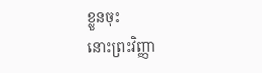ខ្លួនចុះ
នោះព្រះវិញ្ញា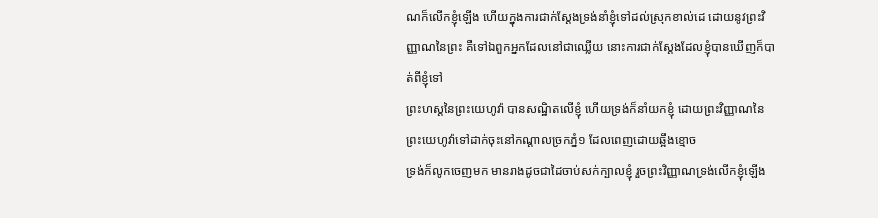ណក៏លើកខ្ញុំឡើង ហើយក្នុងការជាក់ស្តែងទ្រង់នាំខ្ញុំទៅដល់ស្រុកខាល់ដេ ដោយនូវព្រះវិញ្ញាណនៃព្រះ គឺទៅឯពួកអ្នកដែលនៅជាឈ្លើយ នោះការជាក់ស្តែងដែលខ្ញុំបានឃើញក៏បាត់ពីខ្ញុំទៅ
ព្រះហស្តនៃព្រះយេហូវ៉ា បានសណ្ឋិតលើខ្ញុំ ហើយទ្រង់ក៏នាំយកខ្ញុំ ដោយព្រះវិញ្ញាណនៃព្រះយេហូវ៉ាទៅដាក់ចុះនៅកណ្តាលច្រកភ្នំ១ ដែលពេញដោយឆ្អឹងខ្មោច
ទ្រង់ក៏លូកចេញមក មានរាងដូចជាដៃចាប់សក់ក្បាលខ្ញុំ រួចព្រះវិញ្ញាណទ្រង់លើកខ្ញុំឡើង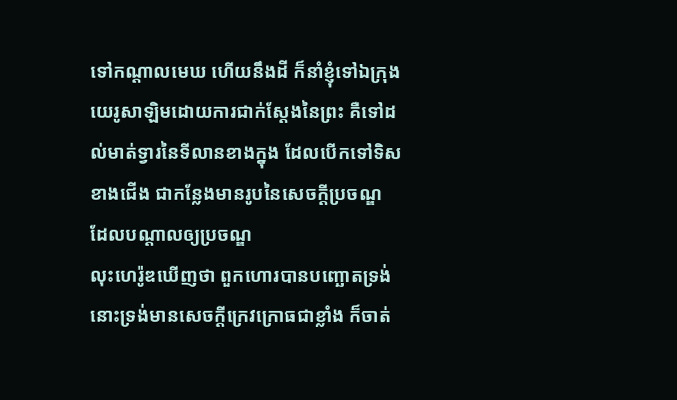ទៅកណ្តាលមេឃ ហើយនឹងដី ក៏នាំខ្ញុំទៅឯក្រុងយេរូសាឡិមដោយការជាក់ស្តែងនៃព្រះ គឺទៅដល់មាត់ទ្វារនៃទីលានខាងក្នុង ដែលបើកទៅទិសខាងជើង ជាកន្លែងមានរូបនៃសេចក្ដីប្រចណ្ឌ ដែលបណ្តាលឲ្យប្រចណ្ឌ
លុះហេរ៉ូឌឃើញថា ពួកហោរបានបញ្ឆោតទ្រង់ នោះទ្រង់មានសេចក្ដីក្រេវក្រោធជាខ្លាំង ក៏ចាត់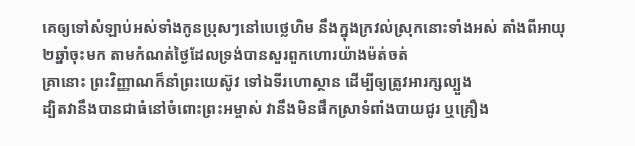គេឲ្យទៅសំឡាប់អស់ទាំងកូនប្រុសៗនៅបេថ្លេហិម នឹងក្នុងក្រវល់ស្រុកនោះទាំងអស់ តាំងពីអាយុ២ឆ្នាំចុះមក តាមកំណត់ថ្ងៃដែលទ្រង់បានសួរពួកហោរយ៉ាងម៉ត់ចត់
គ្រានោះ ព្រះវិញ្ញាណក៏នាំព្រះយេស៊ូវ ទៅឯទីរហោស្ថាន ដើម្បីឲ្យត្រូវអារក្សល្បួង
ដ្បិតវានឹងបានជាធំនៅចំពោះព្រះអម្ចាស់ វានឹងមិនផឹកស្រាទំពាំងបាយជូរ ឬគ្រឿង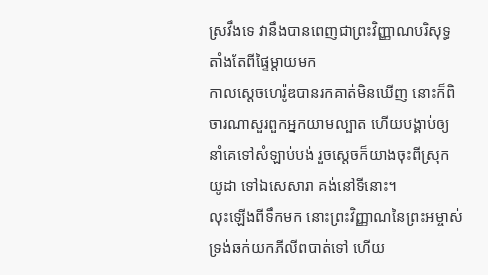ស្រវឹងទេ វានឹងបានពេញជាព្រះវិញ្ញាណបរិសុទ្ធ តាំងតែពីផ្ទៃម្តាយមក
កាលស្តេចហេរ៉ូឌបានរកគាត់មិនឃើញ នោះក៏ពិចារណាសួរពួកអ្នកយាមល្បាត ហើយបង្គាប់ឲ្យនាំគេទៅសំឡាប់បង់ រួចស្តេចក៏យាងចុះពីស្រុកយូដា ទៅឯសេសារា គង់នៅទីនោះ។
លុះឡើងពីទឹកមក នោះព្រះវិញ្ញាណនៃព្រះអម្ចាស់ ទ្រង់ឆក់យកភីលីពបាត់ទៅ ហើយ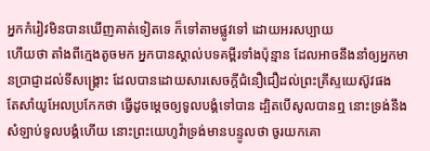អ្នកកំរៀវមិនបានឃើញគាត់ទៀតទេ ក៏ទៅតាមផ្លូវទៅ ដោយអរសប្បាយ
ហើយថា តាំងពីក្មេងតូចមក អ្នកបានស្គាល់បទគម្ពីរទាំងប៉ុន្មាន ដែលអាចនឹងនាំឲ្យអ្នកមានប្រាជ្ញាដល់ទីសង្គ្រោះ ដែលបានដោយសារសេចក្ដីជំនឿជឿដល់ព្រះគ្រីស្ទយេស៊ូវផង
តែសាំយូអែលប្រកែកថា ធ្វើដូចម្តេចឲ្យទូលបង្គំទៅបាន ដ្បិតបើសូលបានឮ នោះទ្រង់នឹងសំឡាប់ទូលបង្គំហើយ នោះព្រះយេហូវ៉ាទ្រង់មានបន្ទូលថា ចូរយកគោ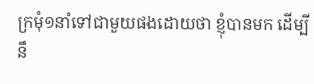ក្រមុំ១នាំទៅជាមួយផងដោយថា ខ្ញុំបានមក ដើម្បីនឹ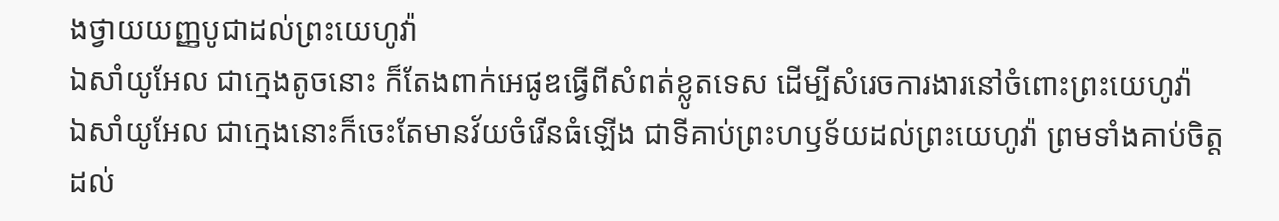ងថ្វាយយញ្ញបូជាដល់ព្រះយេហូវ៉ា
ឯសាំយូអែល ជាក្មេងតូចនោះ ក៏តែងពាក់អេផូឌធ្វើពីសំពត់ខ្លូតទេស ដើម្បីសំរេចការងារនៅចំពោះព្រះយេហូវ៉ា
ឯសាំយូអែល ជាក្មេងនោះក៏ចេះតែមានវ័យចំរើនធំឡើង ជាទីគាប់ព្រះហឫទ័យដល់ព្រះយេហូវ៉ា ព្រមទាំងគាប់ចិត្តដល់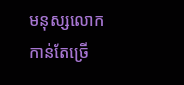មនុស្សលោកកាន់តែច្រើ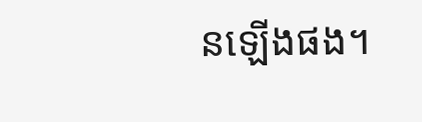នឡើងផង។